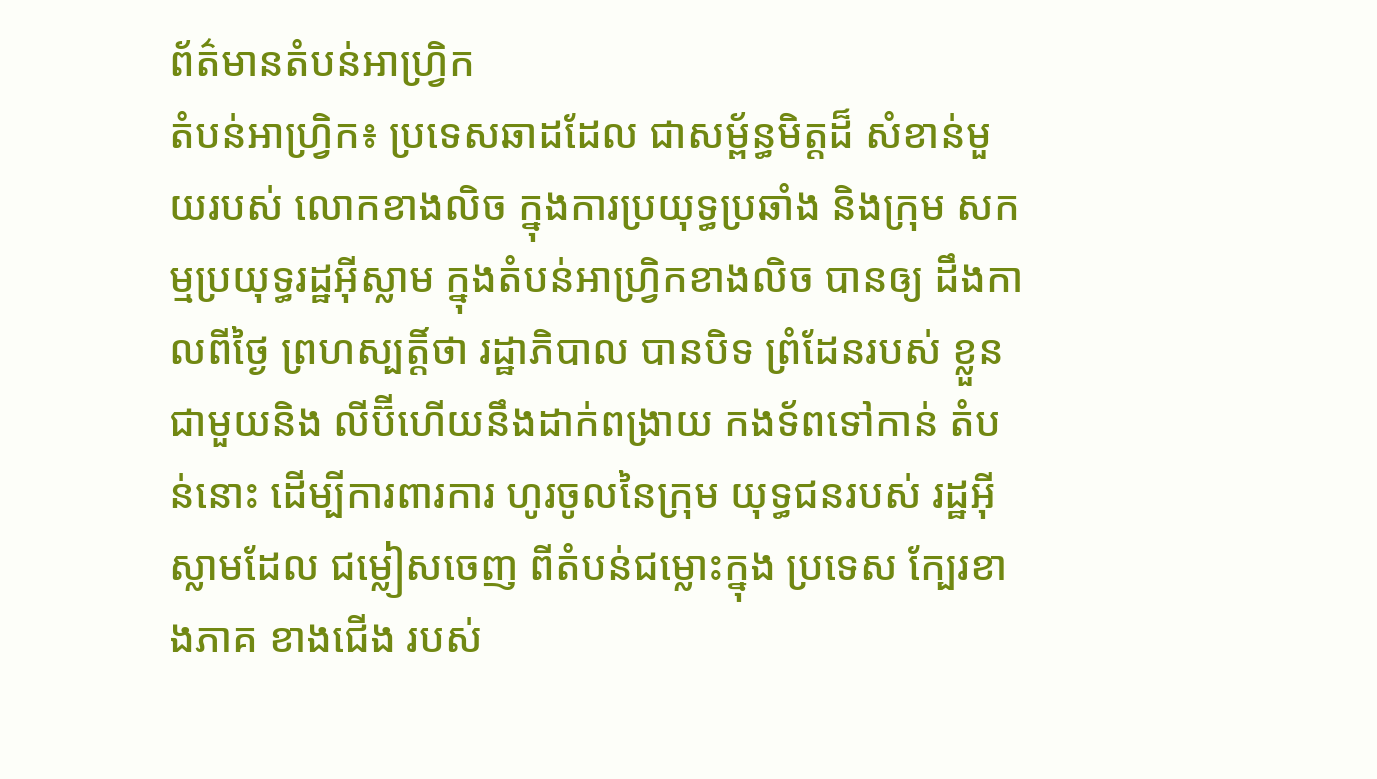ព័ត៌មានតំបន់អាហ្វ្រិក
តំបន់អាហ្រ្វិក៖ ប្រទេសឆាដដែល ជាសម្ព័ន្ធមិត្តដ៏ សំខាន់មួយរបស់ លោកខាងលិច ក្នុងការប្រយុទ្ធប្រឆាំង និងក្រុម សកម្មប្រយុទ្ធរដ្ឋអ៊ីស្លាម ក្នុងតំបន់អាហ្វ្រិកខាងលិច បានឲ្យ ដឹងកាលពីថ្ងៃ ព្រហស្បត្តិ៍ថា រដ្ឋាភិបាល បានបិទ ព្រំដែនរបស់ ខ្លួនជាមួយនិង លីប៊ីហើយនឹងដាក់ពង្រាយ កងទ័ពទៅកាន់ តំបន់នោះ ដើម្បីការពារការ ហូរចូលនៃក្រុម យុទ្ធជនរបស់ រដ្ឋអ៊ីស្លាមដែល ជម្លៀសចេញ ពីតំបន់ជម្លោះក្នុង ប្រទេស ក្បែរខាងភាគ ខាងជើង របស់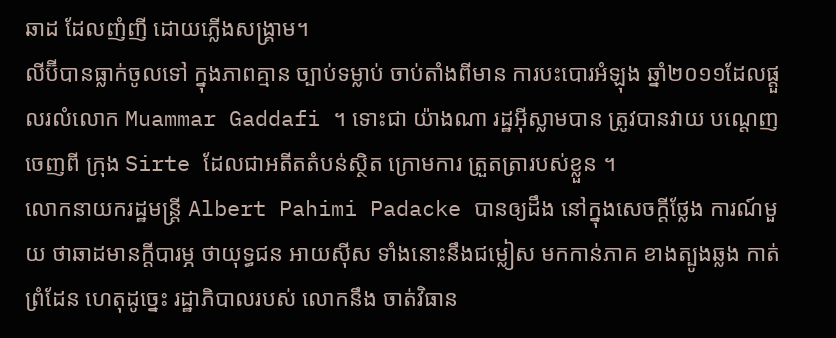ឆាដ ដែលញំញី ដោយភ្លើងសង្គ្រាម។
លីប៊ីបានធ្លាក់ចូលទៅ ក្នុងភាពគ្មាន ច្បាប់ទម្លាប់ ចាប់តាំងពីមាន ការបះបោរអំឡុង ឆ្នាំ២០១១ដែលផ្តួលរលំលោក Muammar Gaddafi ។ ទោះជា យ៉ាងណា រដ្ឋអ៊ីស្លាមបាន ត្រូវបានវាយ បណ្តេញចេញពី ក្រុង Sirte ដែលជាអតីតតំបន់ស្ថិត ក្រោមការ ត្រួតត្រារបស់ខ្លួន ។
លោកនាយករដ្ឋមន្ត្រី Albert Pahimi Padacke បានឲ្យដឹង នៅក្នុងសេចក្តីថ្លែង ការណ៍មួយ ថាឆាដមានក្តីបារម្ភ ថាយុទ្ធជន អាយស៊ីស ទាំងនោះនឹងជម្លៀស មកកាន់ភាគ ខាងត្បូងឆ្លង កាត់ព្រំដែន ហេតុដូច្នេះ រដ្ឋាភិបាលរបស់ លោកនឹង ចាត់វិធាន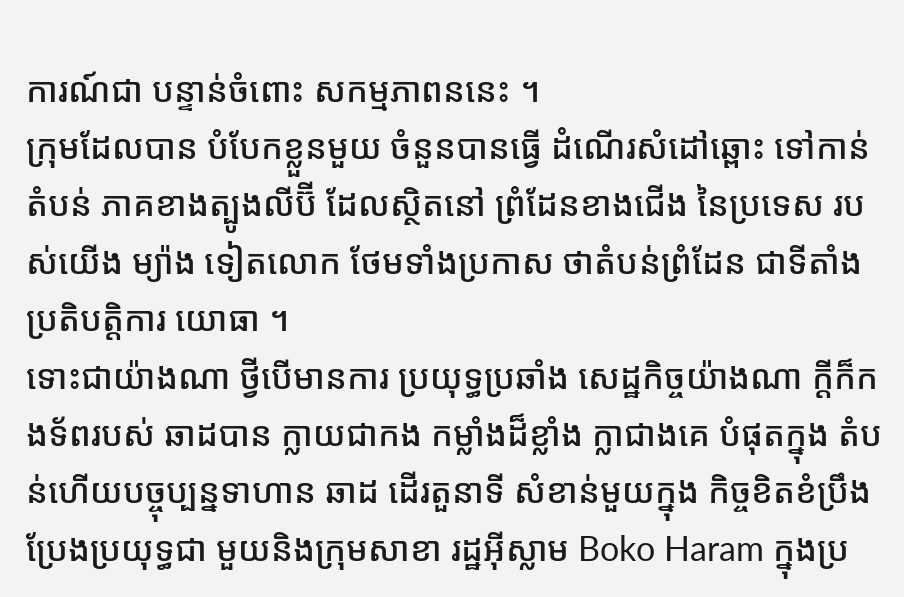ការណ៍ជា បន្ទាន់ចំពោះ សកម្មភាពននេះ ។
ក្រុមដែលបាន បំបែកខ្លួនមួយ ចំនួនបានធ្វើ ដំណើរសំដៅឆ្ពោះ ទៅកាន់តំបន់ ភាគខាងត្បូងលីប៊ី ដែលស្ថិតនៅ ព្រំដែនខាងជើង នៃប្រទេស របស់យើង ម្យ៉ាង ទៀតលោក ថែមទាំងប្រកាស ថាតំបន់ព្រំដែន ជាទីតាំងប្រតិបត្តិការ យោធា ។
ទោះជាយ៉ាងណា ថ្វីបើមានការ ប្រយុទ្ធប្រឆាំង សេដ្ឋកិច្ចយ៉ាងណា ក្តីក៏កងទ័ពរបស់ ឆាដបាន ក្លាយជាកង កម្លាំងដ៏ខ្លាំង ក្លាជាងគេ បំផុតក្នុង តំបន់ហើយបច្ចុប្បន្នទាហាន ឆាដ ដើរតួនាទី សំខាន់មួយក្នុង កិច្ចខិតខំប្រឹង ប្រែងប្រយុទ្ធជា មួយនិងក្រុមសាខា រដ្ឋអ៊ីស្លាម Boko Haram ក្នុងប្រ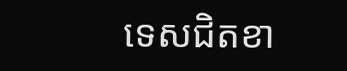ទេសជិតខា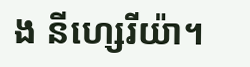ង នីហ្សេរីយ៉ា។